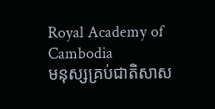Royal Academy of Cambodia
មនុស្សគ្រប់ជាតិសាស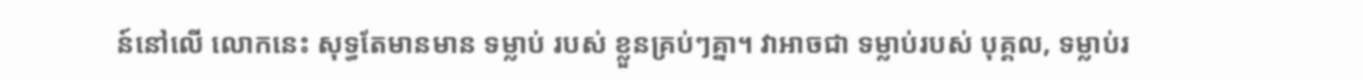ន៍នៅលើ លោកនេះ សុទ្ធតែមានមាន ទម្លាប់ របស់ ខ្លួនគ្រប់ៗគ្នា។ វាអាចជា ទម្លាប់របស់ បុគ្គល, ទម្លាប់រ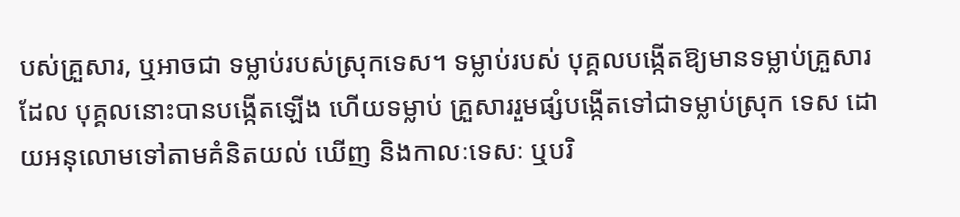បស់គ្រួសារ, ឬអាចជា ទម្លាប់របស់ស្រុកទេស។ ទម្លាប់របស់ បុគ្គលបង្កើតឱ្យមានទម្លាប់គ្រួសារ ដែល បុគ្គលនោះបានបង្កើតឡើង ហើយទម្លាប់ គ្រួសាររួមផ្សំបង្កើតទៅជាទម្លាប់ស្រុក ទេស ដោយអនុលោមទៅតាមគំនិតយល់ ឃើញ និងកាលៈទេសៈ ឬបរិ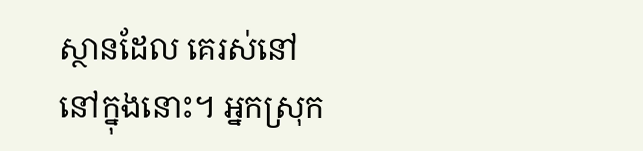ស្ថានដែល គេរស់នៅនៅក្នុងនោះ។ អ្នកស្រុក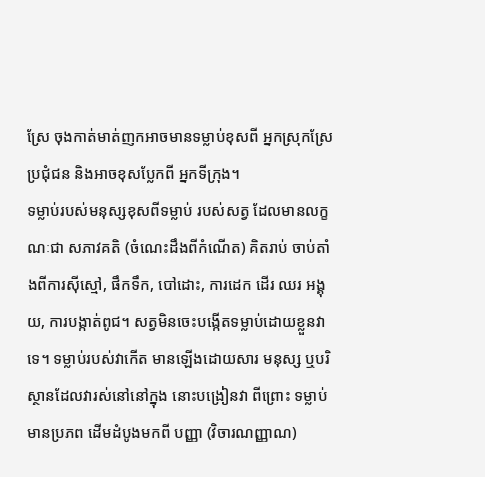ស្រែ ចុងកាត់មាត់ញកអាចមានទម្លាប់ខុសពី អ្នកស្រុកស្រែប្រជុំជន និងអាចខុសប្លែកពី អ្នកទីក្រុង។
ទម្លាប់របស់មនុស្សខុសពីទម្លាប់ របស់សត្វ ដែលមានលក្ខណៈជា សភាវគតិ (ចំណេះដឹងពីកំណើត) គិតរាប់ ចាប់តាំងពីការស៊ីស្មៅ, ផឹកទឹក, បៅដោះ, ការដេក ដើរ ឈរ អង្គុយ, ការបង្កាត់ពូជ។ សត្វមិនចេះបង្កើតទម្លាប់ដោយខ្លួនវាទេ។ ទម្លាប់របស់វាកើត មានឡើងដោយសារ មនុស្ស ឬបរិស្ថានដែលវារស់នៅនៅក្នុង នោះបង្រៀនវា ពីព្រោះ ទម្លាប់មានប្រភព ដើមដំបូងមកពី បញ្ញា (វិចារណញ្ញាណ)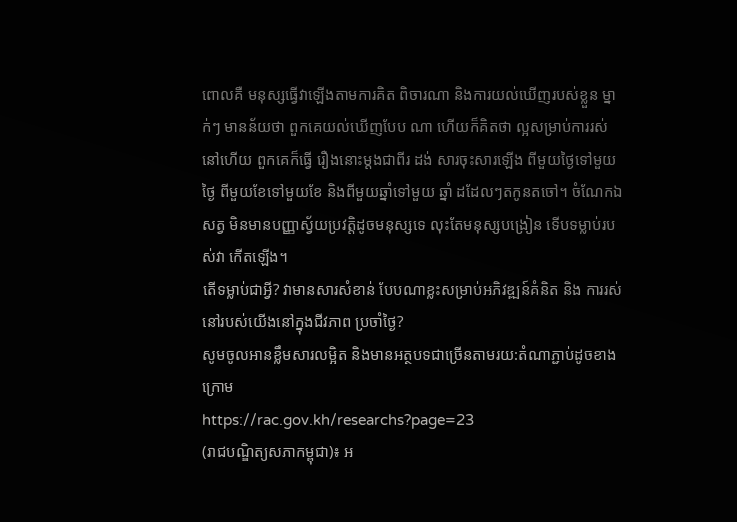ពោលគឺ មនុស្សធ្វើវាឡើងតាមការគិត ពិចារណា និងការយល់ឃើញរបស់ខ្លួន ម្នាក់ៗ មានន័យថា ពួកគេយល់ឃើញបែប ណា ហើយក៏គិតថា ល្អសម្រាប់ការរស់ នៅហើយ ពួកគេក៏ធ្វើ រឿងនោះម្តងជាពីរ ដង់ សារចុះសារឡើង ពីមួយថ្ងៃទៅមួយថ្ងៃ ពីមួយខែទៅមួយខែ និងពីមួយឆ្នាំទៅមួយ ឆ្នាំ ដដែលៗតកូនតចៅ។ ចំណែកឯសត្វ មិនមានបញ្ញាស្វ័យប្រវត្តិដូចមនុស្សទេ លុះតែមនុស្សបង្រៀន ទើបទម្លាប់របស់វា កើតឡើង។
តើទម្លាប់ជាអ្វី? វាមានសារសំខាន់ បែបណាខ្លះសម្រាប់អភិវឌ្ឍន៍គំនិត និង ការរស់នៅរបស់យើងនៅក្នុងជីវភាព ប្រចាំថ្ងៃ?
សូមចូលអានខ្លឹមសារលម្អិត និងមានអត្ថបទជាច្រើនតាមរយ:តំណាភ្ជាប់ដូចខាងក្រោម
https://rac.gov.kh/researchs?page=23
(រាជបណ្ឌិត្យសភាកម្ពុជា)៖ អ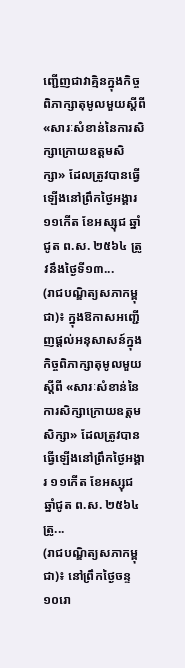ញ្ជើញជាវាគ្មិនក្នុងកិច្ចពិភាក្សាតុមូលមួយស្ដីពី «សារៈសំខាន់នៃការសិក្សាក្រោយឧត្ដមសិក្សា» ដែលត្រូវបានធ្វើឡើងនៅព្រឹកថ្ងៃអង្គារ ១១កើត ខែអស្សុជ ឆ្នាំជូត ព.ស. ២៥៦៤ ត្រូវនឹងថ្ងៃទី១៣...
(រាជបណ្ឌិត្យសភាកម្ពុជា)៖ ក្នុងឱកាសអញ្ជើញផ្ដល់អនុសាសន៍ក្នុងកិច្ចពិភាក្សាតុមូលមួយស្ដីពី «សារៈសំខាន់នៃការសិក្សាក្រោយឧត្ដមសិក្សា» ដែលត្រូវបានធ្វើឡើងនៅព្រឹកថ្ងៃអង្គារ ១១កើត ខែអស្សុជ ឆ្នាំជូត ព.ស. ២៥៦៤ ត្រូ...
(រាជបណ្ឌិត្យសភាកម្ពុជា)៖ នៅព្រឹកថ្ងៃចន្ទ ១០រោ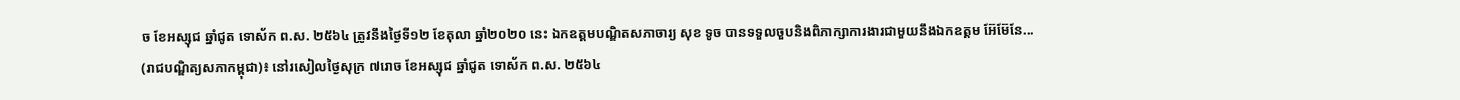ច ខែអស្សុជ ឆ្នាំជូត ទោស័ក ព.ស. ២៥៦៤ ត្រូវនឹងថ្ងៃទី១២ ខែតុលា ឆ្នាំ២០២០ នេះ ឯកឧត្ដមបណ្ឌិតសភាចារ្យ សុខ ទូច បានទទួលចួបនិងពិភាក្សាការងារជាមួយនឹងឯកឧត្ដម អ៊ែម៊ែនែ...
(រាជបណ្ឌិត្យសភាកម្ពុជា)៖ នៅរសៀលថ្ងៃសុក្រ ៧រោច ខែអស្សុជ ឆ្នាំជូត ទោស័ក ព.ស. ២៥៦៤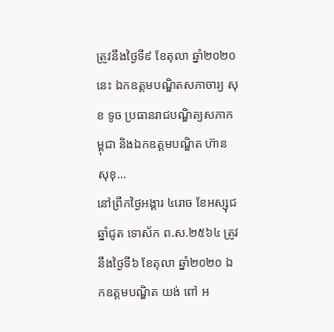ត្រូវនឹងថ្ងៃទី៩ ខែតុលា ឆ្នាំ២០២០នេះ ឯកឧត្ដមបណ្ឌិតសភាចារ្យ សុខ ទូច ប្រធានរាជបណ្ឌិត្យសភាកម្ពុជា និងឯកឧត្ដមបណ្ឌិត ហ៊ាន សុខុ...
នៅព្រឹកថ្ងៃអង្គារ ៤រោច ខែអស្សុជ ឆ្នាំជូត ទោស័ក ព.ស.២៥៦៤ ត្រូវនឹងថ្ងៃទី៦ ខែតុលា ឆ្នាំ២០២០ ឯកឧត្តមបណ្ឌិត យង់ ពៅ អ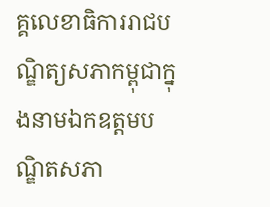គ្គលេខាធិការរាជបណ្ឌិត្យសភាកម្ពុជាក្នុងនាមឯកឧត្តមបណ្ឌិតសភា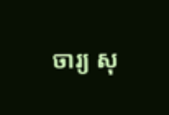ចារ្យ សុ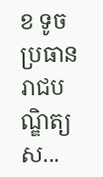ខ ទូច ប្រធានរាជបណ្ឌិត្យស...